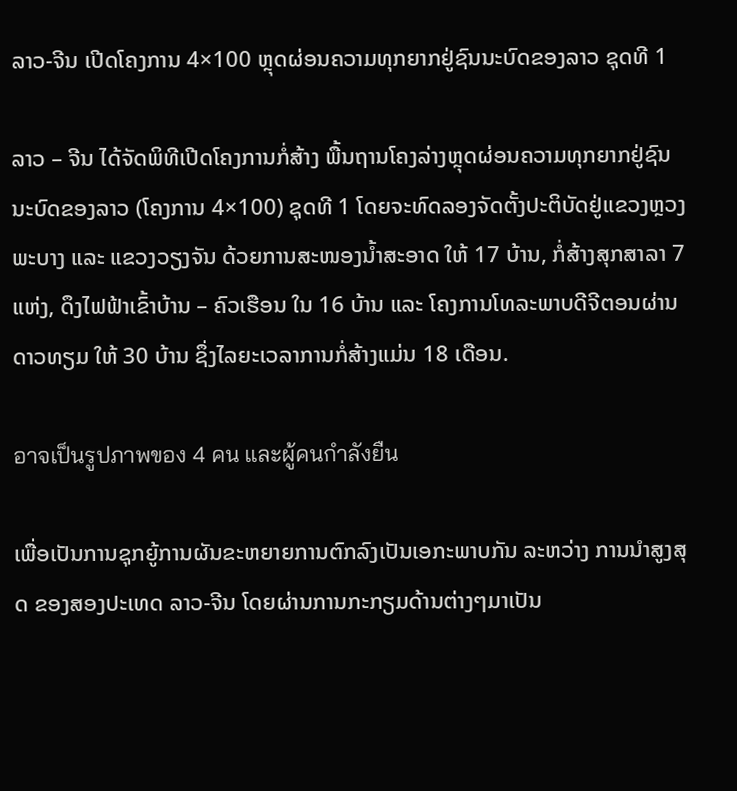ລາວ-ຈີນ ເປີດໂຄງການ 4×100 ຫຼຸດຜ່ອນຄວາມທຸກຍາກຢູ່ຊົນນະບົດຂອງລາວ ຊຸດທີ 1

ລາວ – ຈີນ ໄດ້ຈັດພິທີເປີດໂຄງການກໍ່ສ້າງ ພື້ນຖານໂຄງລ່າງຫຼຸດຜ່ອນຄວາມທຸກຍາກຢູ່ຊົນ ນະບົດຂອງລາວ (ໂຄງການ 4×100) ຊຸດທີ 1 ໂດຍຈະທົດລອງຈັດຕັ້ງປະຕິບັດຢູ່ແຂວງຫຼວງພະບາງ ແລະ ແຂວງວຽງຈັນ ດ້ວຍການສະໜອງນໍ້າສະອາດ ໃຫ້ 17 ບ້ານ, ກໍ່ສ້າງສຸກສາລາ 7 ແຫ່ງ, ດຶງໄຟຟ້າເຂົ້າບ້ານ – ຄົວເຮືອນ ໃນ 16 ບ້ານ ແລະ ໂຄງການໂທລະພາບດີຈີຕອນຜ່ານດາວທຽມ ໃຫ້ 30 ບ້ານ ຊຶ່ງໄລຍະເວລາການກໍ່ສ້າງແມ່ນ 18 ເດືອນ.

อาจเป็นรูปภาพของ 4 คน และผู้คนกำลังยืน

ເພື່ອເປັນການຊຸກຍູ້ການຜັນຂະຫຍາຍການຕົກລົງເປັນເອກະພາບກັນ ລະຫວ່າງ ການນໍາສູງສຸດ ຂອງສອງປະເທດ ລາວ-ຈີນ ໂດຍຜ່ານການກະກຽມດ້ານຕ່າງໆມາເປັນ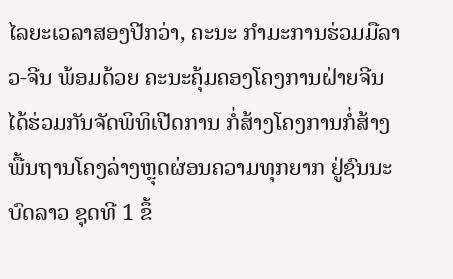ໄລຍະເວລາສອງປີກວ່າ, ຄະນະ ກຳມະການຮ່ວມມືລາວ-ຈີນ ພ້ອມດ້ວຍ ຄະນະຄຸ້ມຄອງໂຄງການຝ່າຍຈີນ ໄດ້ຮ່ວມກັນຈັດພິທິເປີດການ ກໍ່ສ້າງໂຄງການກໍ່ສ້າງພື້ນຖານໂຄງລ່າງຫຼຸດຜ່ອນຄວາມທຸກຍາກ ຢູ່ຊົນນະບົດລາວ ຊຸດທີ 1 ຂຶ້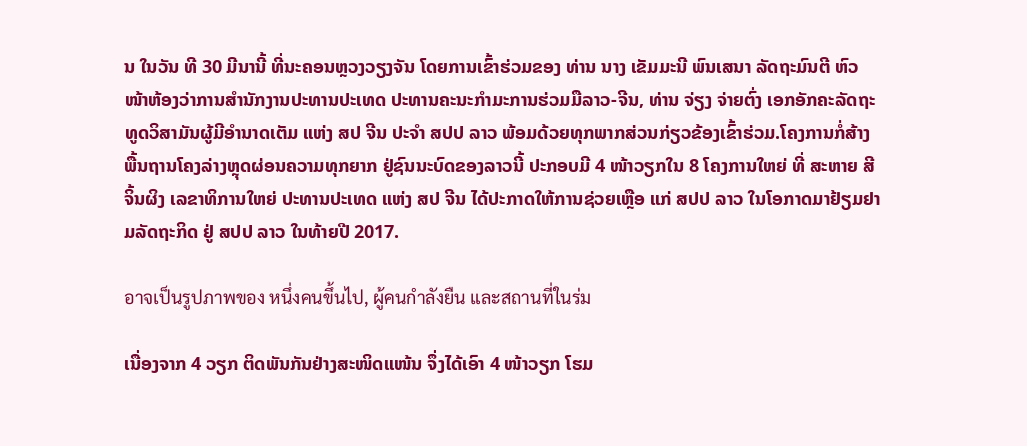ນ ໃນວັນ ທີ 30 ມີນານີ້ ທີ່ນະຄອນຫຼວງວຽງຈັນ ໂດຍການເຂົ້າຮ່ວມຂອງ ທ່ານ ນາງ ເຂັມມະນີ ພົນເສນາ ລັດຖະມົນຕີ ຫົວໜ້າຫ້ອງວ່າການສໍານັກງານປະທານປະເທດ ປະທານຄະນະກໍາມະການຮ່ວມມືລາວ-ຈີນ, ທ່ານ ຈ່ຽງ ຈ່າຍຕົ່ງ ເອກອັກຄະລັດຖະທູດວິສາມັນຜູ້ມີອໍານາດເຕັມ ແຫ່ງ ສປ ຈີນ ປະຈໍາ ສປປ ລາວ ພ້ອມດ້ວຍທຸກພາກສ່ວນກ່ຽວຂ້ອງເຂົ້າຮ່ວມ.ໂຄງການກໍ່ສ້າງພື້ນຖານໂຄງລ່າງຫຼຸດຜ່ອນຄວາມທຸກຍາກ ຢູ່ຊົນນະບົດຂອງລາວນີ້ ປະກອບມີ 4 ໜ້າວຽກໃນ 8 ໂຄງການໃຫຍ່ ທີ່ ສະຫາຍ ສີ ຈິ້ນຜິງ ເລຂາທິການໃຫຍ່ ປະທານປະເທດ ແຫ່ງ ສປ ຈີນ ໄດ້ປະກາດໃຫ້ການຊ່ວຍເຫຼືອ ແກ່ ສປປ ລາວ ໃນໂອກາດມາຢ້ຽມຢາມລັດຖະກິດ ຢູ່ ສປປ ລາວ ໃນທ້າຍປີ 2017.

อาจเป็นรูปภาพของ หนึ่งคนขึ้นไป, ผู้คนกำลังยืน และสถานที่ในร่ม

ເນື່ອງຈາກ 4 ວຽກ ຕິດພັນກັນຢ່າງສະໜິດແໜ້ນ ຈຶ່ງໄດ້ເອົາ 4 ໜ້າວຽກ ໂຮມ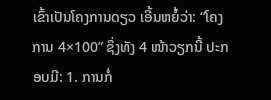ເຂົ້າເປັນໂຄງການດຽວ ເອີ້ນຫຍໍ້ວ່າ: “ໂຄງການ 4×100” ຊຶ່ງທັງ 4 ໜ້າວຽກນີ້ ປະກອບມີ: 1. ການກໍ່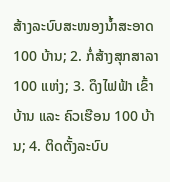ສ້າງລະບົບສະໜອງນໍ້າສະອາດ 100 ບ້ານ; 2. ກໍ່ສ້າງສຸກສາລາ 100 ແຫ່ງ; 3. ດຶງໄຟຟ້າ ເຂົ້າບ້ານ ແລະ ຄົວເຮືອນ 100 ບ້ານ; 4. ຕິດຕັ້ງລະບົບ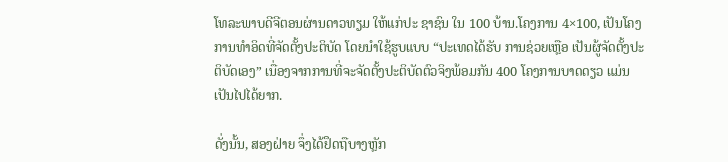ໂທລະພາບດີຈີຕອນຜ່ານດາວທຽມ ໃຫ້ແກ່ປະ ຊາຊົນ ໃນ 100 ບ້ານ.ໂຄງການ 4×100, ເປັນໂຄງການທໍາອິດທີ່ຈັດຕັ້ງປະຕິບັດ ໂດຍນໍາໃຊ້ຮູບແບບ “ປະເທດໄດ້ຮັບ ການຊ່ວຍເຫຼືອ ເປັນຜູ້ຈັດຕັ້ງປະຕິບັດເອງ” ເນື່ອງຈາກການທີ່ຈະຈັດຕັ້ງປະຕິບັດຕົວຈິງພ້ອມກັນ 400 ໂຄງການບາດດຽວ ແມ່ນເປັນໄປໄດ້ຍາກ.

ດັ່ງນັ້ນ, ສອງຝ່າຍ ຈຶ່ງໄດ້ຢຶດຖືບາງຫຼັກ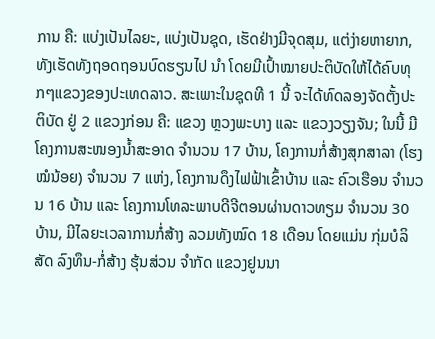ການ ຄື: ແບ່ງເປັນໄລຍະ, ແບ່ງເປັນຊຸດ, ເຮັດຢ່າງມີຈຸດສຸມ, ແຕ່ງ່າຍຫາຍາກ, ທັງເຮັດທັງຖອດຖອນບົດຮຽນໄປ ນໍາ ໂດຍມີເປົ້າໝາຍປະຕິບັດໃຫ້ໄດ້ຄົບທຸກໆແຂວງຂອງປະເທດລາວ. ສະເພາະໃນຊຸດທີ 1 ນີ້ ຈະໄດ້ທົດລອງຈັດຕັ້ງປະຕິບັດ ຢູ່ 2 ແຂວງກ່ອນ ຄື: ແຂວງ ຫຼວງພະບາງ ແລະ ແຂວງວຽງຈັນ; ໃນນີ້ ມີໂຄງການສະໜອງນໍ້າສະອາດ ຈໍານວນ 17 ບ້ານ, ໂຄງການກໍ່ສ້າງສຸກສາລາ (ໂຮງໝໍນ້ອຍ) ຈໍານວນ 7 ແຫ່ງ, ໂຄງການດຶງໄຟຟ້າເຂົ້າບ້ານ ແລະ ຄົວເຮືອນ ຈໍານວນ 16 ບ້ານ ແລະ ໂຄງການໂທລະພາບດີຈີຕອນຜ່ານດາວທຽມ ຈໍານວນ 30 ບ້ານ, ມີໄລຍະເວລາການກໍ່ສ້າງ ລວມທັງໝົດ 18 ເດືອນ ໂດຍແມ່ນ ກຸ່ມບໍລິສັດ ລົງທຶນ-ກໍ່ສ້າງ ຮຸ້ນສ່ວນ ຈໍາກັດ ແຂວງຢູນນາ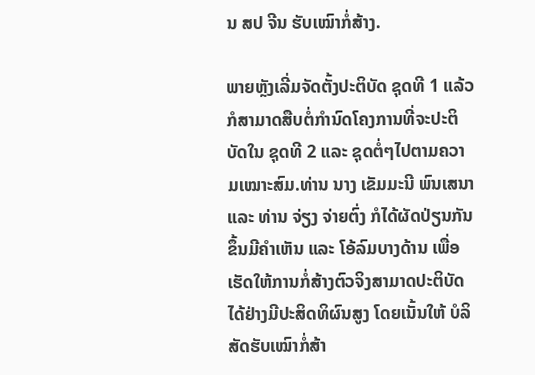ນ ສປ ຈີນ ຮັບເໝົາກໍ່ສ້າງ.

ພາຍຫຼັງເລີ່ມຈັດຕັ້ງປະຕິບັດ ຊຸດທີ 1 ແລ້ວ ກໍສາມາດສືບຕໍ່ກຳນົດໂຄງການທີ່ຈະປະຕິບັດໃນ ຊຸດທີ 2 ແລະ ຊຸດຕໍ່ໆໄປຕາມຄວາມເໝາະສົມ.ທ່ານ ນາງ ເຂັມມະນີ ພົນເສນາ ແລະ ທ່ານ ຈ່ຽງ ຈ່າຍຕົ່ງ ກໍໄດ້ຜັດປ່ຽນກັນຂຶ້ນມີຄຳເຫັນ ແລະ ໂອ້ລົມບາງດ້ານ ເພື່ອເຮັດໃຫ້ການກໍ່ສ້າງຕົວຈິງສາມາດປະຕິບັດໄດ້ຢ່າງມີປະສິດທິຜົນສູງ ໂດຍເນັ້ນໃຫ້ ບໍລິສັດຮັບເໝົາກໍ່ສ້າ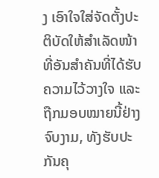ງ ເອົາໃຈໃສ່ຈັດຕັ້ງປະຕິບັດໃຫ້ສຳເລັດໜ້າທີ່ອັນສຳຄັນທີ່ໄດ້ຮັບຄວາມໄວ້ວາງໃຈ ແລະ ຖືກມອບໝາຍນີ້ຢ່າງຈົບງາມ, ທັງຮັບປະກັນຄຸ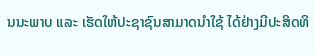ນນະພາບ ແລະ ເຮັດໃຫ້ປະຊາຊົນສາມາດນໍາໃຊ້ ໄດ້ຢ່າງມີປະສິດທິ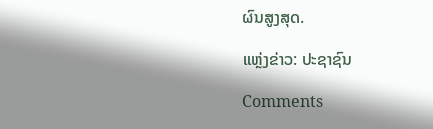ຜົນສູງສຸດ.

ແຫຼ່ງຂ່າວ: ປະຊາຊົນ

Comments